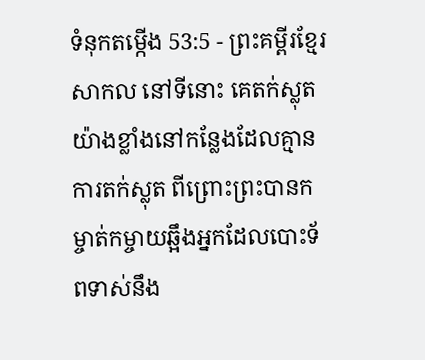ទំនុកតម្កើង 53:5 - ព្រះគម្ពីរខ្មែរសាកល នៅទីនោះ គេតក់ស្លុតយ៉ាងខ្លាំងនៅកន្លែងដែលគ្មានការតក់ស្លុត ពីព្រោះព្រះបានកម្ចាត់កម្ចាយឆ្អឹងអ្នកដែលបោះទ័ពទាស់នឹង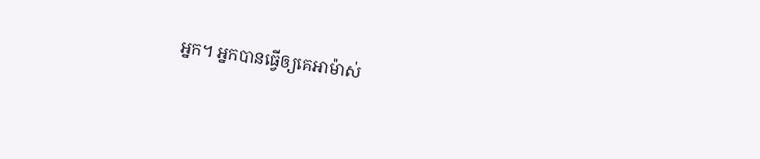អ្នក។ អ្នកបានធ្វើឲ្យគេអាម៉ាស់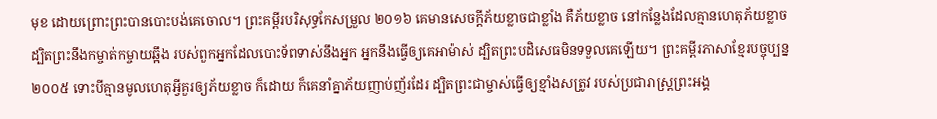មុខ ដោយព្រោះព្រះបានបោះបង់គេចោល។ ព្រះគម្ពីរបរិសុទ្ធកែសម្រួល ២០១៦ គេមានសេចក្ដីភ័យខ្លាចជាខ្លាំង គឺភ័យខ្លាច នៅកន្លែងដែលគ្មានហេតុភ័យខ្លាច ដ្បិតព្រះនឹងកម្ចាត់កម្ចាយឆ្អឹង របស់ពួកអ្នកដែលបោះទ័ពទាស់នឹងអ្នក អ្នកនឹងធ្វើឲ្យគេអាម៉ាស់ ដ្បិតព្រះបដិសេធមិនទទួលគេឡើយ។ ព្រះគម្ពីរភាសាខ្មែរបច្ចុប្បន្ន ២០០៥ ទោះបីគ្មានមូលហេតុអ្វីគួរឲ្យភ័យខ្លាច ក៏ដោយ ក៏គេនាំគ្នាភ័យញាប់ញ័រដែរ ដ្បិតព្រះជាម្ចាស់ធ្វើឲ្យខ្មាំងសត្រូវ របស់ប្រជារាស្ដ្រព្រះអង្គ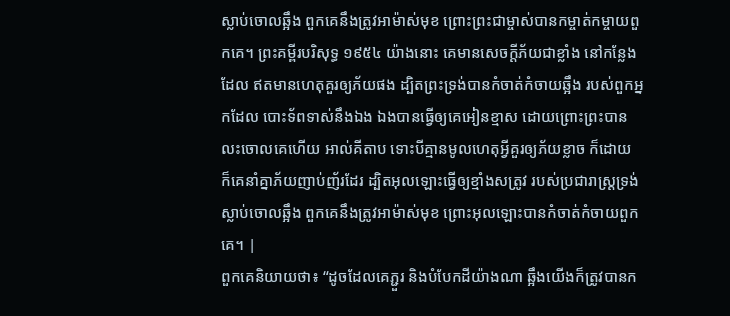ស្លាប់ចោលឆ្អឹង ពួកគេនឹងត្រូវអាម៉ាស់មុខ ព្រោះព្រះជាម្ចាស់បានកម្ចាត់កម្ចាយពួកគេ។ ព្រះគម្ពីរបរិសុទ្ធ ១៩៥៤ យ៉ាងនោះ គេមានសេចក្ដីភ័យជាខ្លាំង នៅកន្លែងដែល ឥតមានហេតុគួរឲ្យភ័យផង ដ្បិតព្រះទ្រង់បានកំចាត់កំចាយឆ្អឹង របស់ពួកអ្នកដែល បោះទ័ពទាស់នឹងឯង ឯងបានធ្វើឲ្យគេអៀនខ្មាស ដោយព្រោះព្រះបាន លះចោលគេហើយ អាល់គីតាប ទោះបីគ្មានមូលហេតុអ្វីគួរឲ្យភ័យខ្លាច ក៏ដោយ ក៏គេនាំគ្នាភ័យញាប់ញ័រដែរ ដ្បិតអុលឡោះធ្វើឲ្យខ្មាំងសត្រូវ របស់ប្រជារាស្ដ្រទ្រង់ស្លាប់ចោលឆ្អឹង ពួកគេនឹងត្រូវអាម៉ាស់មុខ ព្រោះអុលឡោះបានកំចាត់កំចាយពួកគេ។ |
ពួកគេនិយាយថា៖ “ដូចដែលគេភ្ជួរ និងបំបែកដីយ៉ាងណា ឆ្អឹងយើងក៏ត្រូវបានក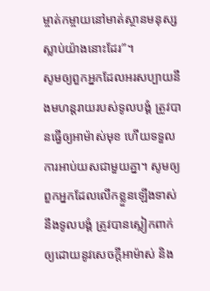ម្ចាត់កម្ចាយនៅមាត់ស្ថានមនុស្សស្លាប់យ៉ាងនោះដែរ”។
សូមឲ្យពួកអ្នកដែលអរសប្បាយនឹងមហន្តរាយរបស់ទូលបង្គំ ត្រូវបានធ្វើឲ្យអាម៉ាស់មុខ ហើយទទួលការអាប់យសជាមួយគ្នា។ សូមឲ្យពួកអ្នកដែលលើកខ្លួនឡើងទាស់នឹងទូលបង្គំ ត្រូវបានស្លៀកពាក់ឲ្យដោយនូវសេចក្ដីអាម៉ាស់ និង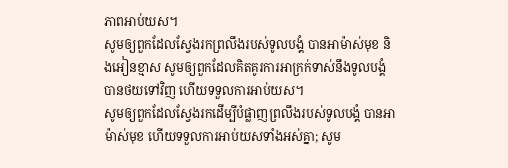ភាពអាប់យស។
សូមឲ្យពួកដែលស្វែងរកព្រលឹងរបស់ទូលបង្គំ បានអាម៉ាស់មុខ និងអៀនខ្មាស សូមឲ្យពួកដែលគិតគូរការអាក្រក់ទាស់នឹងទូលបង្គំ បានថយទៅវិញ ហើយទទួលការអាប់យស។
សូមឲ្យពួកដែលស្វែងរកដើម្បីបំផ្លាញព្រលឹងរបស់ទូលបង្គំ បានអាម៉ាស់មុខ ហើយទទួលការអាប់យសទាំងអស់គ្នា; សូម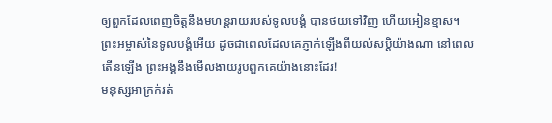ឲ្យពួកដែលពេញចិត្តនឹងមហន្តរាយរបស់ទូលបង្គំ បានថយទៅវិញ ហើយអៀនខ្មាស។
ព្រះអម្ចាស់នៃទូលបង្គំអើយ ដូចជាពេលដែលគេភ្ញាក់ឡើងពីយល់សប្តិយ៉ាងណា នៅពេលតើនឡើង ព្រះអង្គនឹងមើលងាយរូបពួកគេយ៉ាងនោះដែរ!
មនុស្សអាក្រក់រត់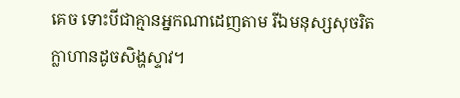គេច ទោះបីជាគ្មានអ្នកណាដេញតាម រីឯមនុស្សសុចរិតក្លាហានដូចសិង្ហស្ទាវ។